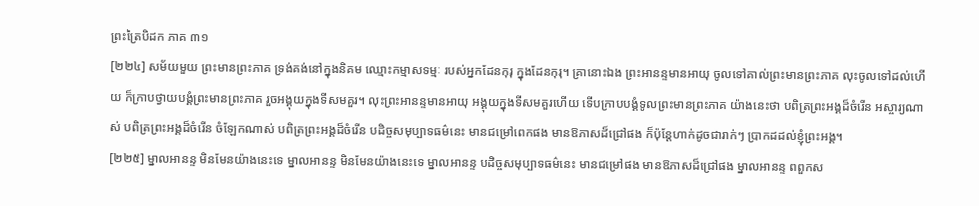ព្រះត្រៃបិដក ភាគ ៣១
[២២៤] សម័យមួយ ព្រះមានព្រះភាគ ទ្រង់គង់នៅក្នុងនិគម ឈ្មោះកម្មាសទម្មៈ របស់អ្នកដែនកុរុ ក្នុងដែនកុរុ។ គ្រានោះឯង ព្រះអានន្ទមានអាយុ ចូលទៅគាល់ព្រះមានព្រះភាគ លុះចូលទៅដល់ហើយ ក៏ក្រាបថ្វាយបង្គំព្រះមានព្រះភាគ រួចអង្គុយក្នុងទីសមគួរ។ លុះព្រះអានន្ទមានអាយុ អង្គុយក្នុងទីសមគួរហើយ ទើបក្រាបបង្គំទូលព្រះមានព្រះភាគ យ៉ាងនេះថា បពិត្រព្រះអង្គដ៏ចំរើន អស្ចារ្យណាស់ បពិត្រព្រះអង្គដ៏ចំរើន ចំឡែកណាស់ បពិត្រព្រះអង្គដ៏ចំរើន បដិច្ចសមុប្បាទធម៌នេះ មានជម្រៅពេកផង មានឱភាសដ៏ជ្រៅផង ក៏ប៉ុន្តែហាក់ដូចជារាក់ៗ ប្រាកដដល់ខ្ញុំព្រះអង្គ។
[២២៥] ម្នាលអានន្ទ មិនមែនយ៉ាងនេះទេ ម្នាលអានន្ទ មិនមែនយ៉ាងនេះទេ ម្នាលអានន្ទ បដិច្ចសមុប្បាទធម៌នេះ មានជម្រៅផង មានឱភាសដ៏ជ្រៅផង ម្នាលអានន្ទ ពពួកស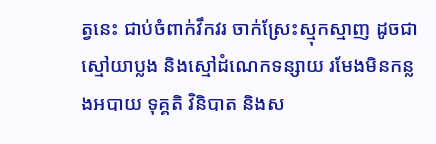ត្វនេះ ជាប់ចំពាក់វឹកវរ ចាក់ស្រែះស្មុកស្មាញ ដូចជាស្មៅយាប្លង និងស្មៅដំណេកទន្សាយ រមែងមិនកន្លងអបាយ ទុគ្គតិ វិនិបាត និងស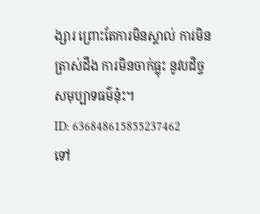ង្សារ ព្រោះតែការមិនស្គាល់ ការមិនត្រាស់ដឹង ការមិនចាក់ធ្លុះ នូវបដិច្ចសមុប្បាទធម៌នុ៎ះ។
ID: 636848615855237462
ទៅ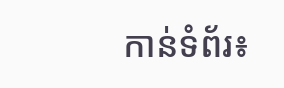កាន់ទំព័រ៖